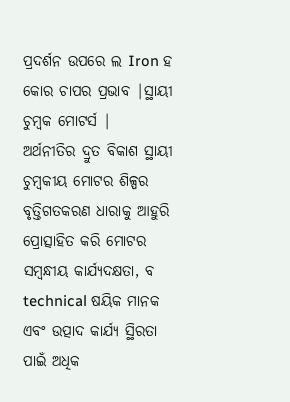ପ୍ରଦର୍ଶନ ଉପରେ ଲ Iron ହ କୋର ଚାପର ପ୍ରଭାବ |ସ୍ଥାୟୀ ଚୁମ୍ବକ ମୋଟର୍ସ |
ଅର୍ଥନୀତିର ଦ୍ରୁତ ବିକାଶ ସ୍ଥାୟୀ ଚୁମ୍ବକୀୟ ମୋଟର ଶିଳ୍ପର ବୃତ୍ତିଗତକରଣ ଧାରାକୁ ଆହୁରି ପ୍ରୋତ୍ସାହିତ କରି ମୋଟର ସମ୍ବନ୍ଧୀୟ କାର୍ଯ୍ୟଦକ୍ଷତା, ବ technical ଷୟିକ ମାନକ ଏବଂ ଉତ୍ପାଦ କାର୍ଯ୍ୟ ସ୍ଥିରତା ପାଇଁ ଅଧିକ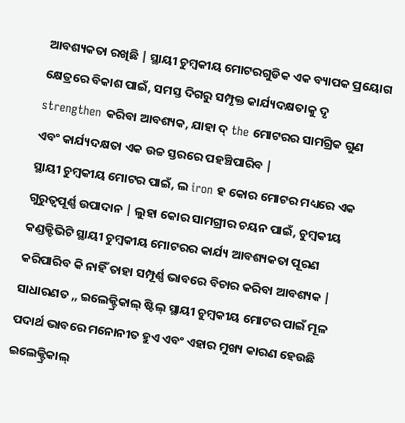ଆବଶ୍ୟକତା ରଖିଛି | ସ୍ଥାୟୀ ଚୁମ୍ବକୀୟ ମୋଟରଗୁଡିକ ଏକ ବ୍ୟାପକ ପ୍ରୟୋଗ କ୍ଷେତ୍ରରେ ବିକାଶ ପାଇଁ, ସମସ୍ତ ଦିଗରୁ ସମ୍ପୃକ୍ତ କାର୍ଯ୍ୟଦକ୍ଷତାକୁ ଦୃ strengthen କରିବା ଆବଶ୍ୟକ, ଯାହା ଦ୍ the ମୋଟରର ସାମଗ୍ରିକ ଗୁଣ ଏବଂ କାର୍ଯ୍ୟଦକ୍ଷତା ଏକ ଉଚ୍ଚ ସ୍ତରରେ ପହଞ୍ଚିପାରିବ |
ସ୍ଥାୟୀ ଚୁମ୍ବକୀୟ ମୋଟର ପାଇଁ, ଲ iron ହ କୋର ମୋଟର ମଧ୍ୟରେ ଏକ ଗୁରୁତ୍ୱପୂର୍ଣ୍ଣ ଉପାଦାନ | ଲୁହା କୋର ସାମଗ୍ରୀର ଚୟନ ପାଇଁ, ଚୁମ୍ବକୀୟ କଣ୍ଡକ୍ଟିଭିଟି ସ୍ଥାୟୀ ଚୁମ୍ବକୀୟ ମୋଟରର କାର୍ଯ୍ୟ ଆବଶ୍ୟକତା ପୂରଣ କରିପାରିବ କି ନାହିଁ ତାହା ସମ୍ପୂର୍ଣ୍ଣ ଭାବରେ ବିଚାର କରିବା ଆବଶ୍ୟକ | ସାଧାରଣତ ,, ଇଲେକ୍ଟ୍ରିକାଲ୍ ଷ୍ଟିଲ୍ ସ୍ଥାୟୀ ଚୁମ୍ବକୀୟ ମୋଟର ପାଇଁ ମୂଳ ପଦାର୍ଥ ଭାବରେ ମନୋନୀତ ହୁଏ ଏବଂ ଏହାର ମୁଖ୍ୟ କାରଣ ହେଉଛି ଇଲେକ୍ଟ୍ରିକାଲ୍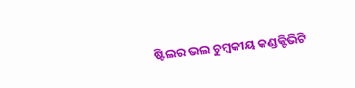ଷ୍ଟିଲର ଭଲ ଚୁମ୍ବକୀୟ କଣ୍ଡକ୍ଟିଭିଟି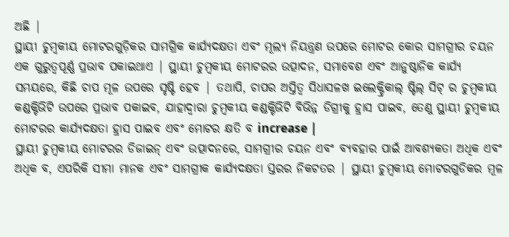ଅଛି |
ସ୍ଥାୟୀ ଚୁମ୍ବକୀୟ ମୋଟରଗୁଡ଼ିକର ସାମଗ୍ରିକ କାର୍ଯ୍ୟଦକ୍ଷତା ଏବଂ ମୂଲ୍ୟ ନିୟନ୍ତ୍ରଣ ଉପରେ ମୋଟର କୋର ସାମଗ୍ରୀର ଚୟନ ଏକ ଗୁରୁତ୍ୱପୂର୍ଣ୍ଣ ପ୍ରଭାବ ପକାଇଥାଏ | ସ୍ଥାୟୀ ଚୁମ୍ବକୀୟ ମୋଟରର ଉତ୍ପାଦନ, ସମାବେଶ ଏବଂ ଆନୁଷ୍ଠାନିକ କାର୍ଯ୍ୟ ସମୟରେ, କିଛି ଚାପ ମୂଳ ଉପରେ ସୃଷ୍ଟି ହେବ | ତଥାପି, ଚାପର ଅସ୍ତିତ୍ୱ ସିଧାସଳଖ ଇଲେକ୍ଟ୍ରିକାଲ୍ ଷ୍ଟିଲ୍ ସିଟ୍ ର ଚୁମ୍ବକୀୟ କଣ୍ଡକ୍ଟିଭିଟି ଉପରେ ପ୍ରଭାବ ପକାଇବ, ଯାହାଦ୍ୱାରା ଚୁମ୍ବକୀୟ କଣ୍ଡକ୍ଟିଭିଟି ବିଭିନ୍ନ ଡିଗ୍ରୀକୁ ହ୍ରାସ ପାଇବ, ତେଣୁ ସ୍ଥାୟୀ ଚୁମ୍ବକୀୟ ମୋଟରର କାର୍ଯ୍ୟଦକ୍ଷତା ହ୍ରାସ ପାଇବ ଏବଂ ମୋଟର କ୍ଷତି ବ increase |
ସ୍ଥାୟୀ ଚୁମ୍ବକୀୟ ମୋଟରର ଡିଜାଇନ୍ ଏବଂ ଉତ୍ପାଦନରେ, ସାମଗ୍ରୀର ଚୟନ ଏବଂ ବ୍ୟବହାର ପାଇଁ ଆବଶ୍ୟକତା ଅଧିକ ଏବଂ ଅଧିକ ବ, ଏପରିକି ସୀମା ମାନକ ଏବଂ ସାମଗ୍ରୀକ କାର୍ଯ୍ୟଦକ୍ଷତା ସ୍ତରର ନିକଟତର | ସ୍ଥାୟୀ ଚୁମ୍ବକୀୟ ମୋଟରଗୁଡିକର ମୂଳ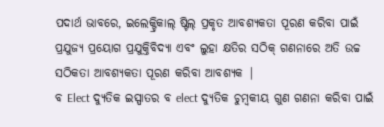ପଦାର୍ଥ ଭାବରେ, ଇଲେକ୍ଟ୍ରିକାଲ୍ ଷ୍ଟିଲ୍ ପ୍ରକୃତ ଆବଶ୍ୟକତା ପୂରଣ କରିବା ପାଇଁ ପ୍ରଯୁଜ୍ୟ ପ୍ରୟୋଗ ପ୍ରଯୁକ୍ତିବିଦ୍ୟା ଏବଂ ଲୁହା କ୍ଷତିର ସଠିକ୍ ଗଣନାରେ ଅତି ଉଚ୍ଚ ସଠିକତା ଆବଶ୍ୟକତା ପୂରଣ କରିବା ଆବଶ୍ୟକ |
ବ Elect ଦ୍ୟୁତିକ ଇସ୍ପାତର ବ elect ଦ୍ୟୁତିକ ଚୁମ୍ବକୀୟ ଗୁଣ ଗଣନା କରିବା ପାଇଁ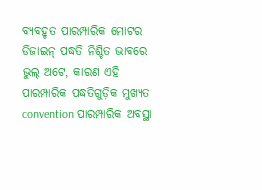ବ୍ୟବହୃତ ପାରମ୍ପାରିକ ମୋଟର ଡିଜାଇନ୍ ପଦ୍ଧତି ନିଶ୍ଚିତ ଭାବରେ ଭୁଲ୍ ଅଟେ, କାରଣ ଏହି ପାରମ୍ପାରିକ ପଦ୍ଧତିଗୁଡ଼ିକ ମୁଖ୍ୟତ convention ପାରମ୍ପାରିକ ଅବସ୍ଥା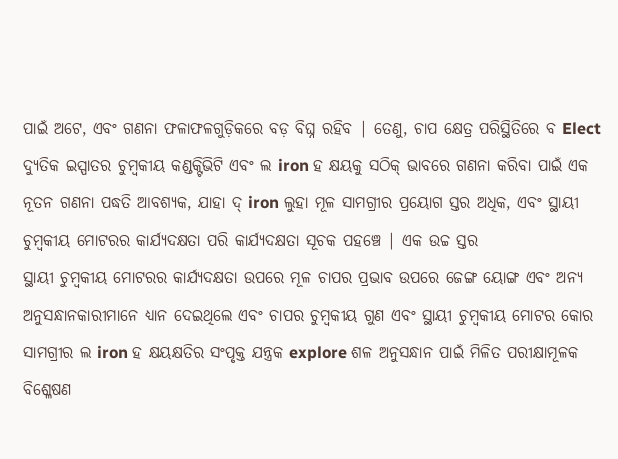ପାଇଁ ଅଟେ, ଏବଂ ଗଣନା ଫଳାଫଳଗୁଡ଼ିକରେ ବଡ଼ ବିଘ୍ନ ରହିବ | ତେଣୁ, ଚାପ କ୍ଷେତ୍ର ପରିସ୍ଥିତିରେ ବ Elect ଦ୍ୟୁତିକ ଇସ୍ପାତର ଚୁମ୍ବକୀୟ କଣ୍ଡକ୍ଟିଭିଟି ଏବଂ ଲ iron ହ କ୍ଷୟକୁ ସଠିକ୍ ଭାବରେ ଗଣନା କରିବା ପାଇଁ ଏକ ନୂତନ ଗଣନା ପଦ୍ଧତି ଆବଶ୍ୟକ, ଯାହା ଦ୍ iron ଲୁହା ମୂଳ ସାମଗ୍ରୀର ପ୍ରୟୋଗ ସ୍ତର ଅଧିକ, ଏବଂ ସ୍ଥାୟୀ ଚୁମ୍ବକୀୟ ମୋଟରର କାର୍ଯ୍ୟଦକ୍ଷତା ପରି କାର୍ଯ୍ୟଦକ୍ଷତା ସୂଚକ ପହଞ୍ଚେ | ଏକ ଉଚ୍ଚ ସ୍ତର
ସ୍ଥାୟୀ ଚୁମ୍ବକୀୟ ମୋଟରର କାର୍ଯ୍ୟଦକ୍ଷତା ଉପରେ ମୂଳ ଚାପର ପ୍ରଭାବ ଉପରେ ଜେଙ୍ଗ ୟୋଙ୍ଗ ଏବଂ ଅନ୍ୟ ଅନୁସନ୍ଧାନକାରୀମାନେ ଧ୍ୟାନ ଦେଇଥିଲେ ଏବଂ ଚାପର ଚୁମ୍ବକୀୟ ଗୁଣ ଏବଂ ସ୍ଥାୟୀ ଚୁମ୍ବକୀୟ ମୋଟର କୋର ସାମଗ୍ରୀର ଲ iron ହ କ୍ଷୟକ୍ଷତିର ସଂପୃକ୍ତ ଯନ୍ତ୍ରକ explore ଶଳ ଅନୁସନ୍ଧାନ ପାଇଁ ମିଳିତ ପରୀକ୍ଷାମୂଳକ ବିଶ୍ଳେଷଣ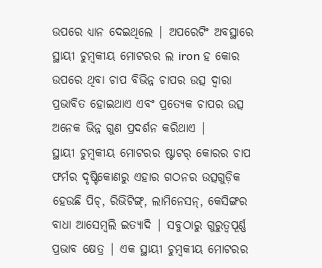ଉପରେ ଧ୍ୟାନ ଦେଇଥିଲେ | ଅପରେଟିଂ ଅବସ୍ଥାରେ ସ୍ଥାୟୀ ଚୁମ୍ବକୀୟ ମୋଟରର ଲ iron ହ କୋର ଉପରେ ଥିବା ଚାପ ବିଭିନ୍ନ ଚାପର ଉତ୍ସ ଦ୍ୱାରା ପ୍ରଭାବିତ ହୋଇଥାଏ ଏବଂ ପ୍ରତ୍ୟେକ ଚାପର ଉତ୍ସ ଅନେକ ଭିନ୍ନ ଗୁଣ ପ୍ରଦର୍ଶନ କରିଥାଏ |
ସ୍ଥାୟୀ ଚୁମ୍ବକୀୟ ମୋଟରର ଷ୍ଟାଟର୍ କୋରର ଚାପ ଫର୍ମର ଦୃଷ୍ଟିକୋଣରୁ ଏହାର ଗଠନର ଉତ୍ସଗୁଡ଼ିକ ହେଉଛି ପିଚ୍, ରିଭିଟିଙ୍ଗ୍, ଲାମିନେସନ୍, କେସିଙ୍ଗର ବାଧା ଆସେମ୍ବଲି ଇତ୍ୟାଦି | ସବୁଠାରୁ ଗୁରୁତ୍ୱପୂର୍ଣ୍ଣ ପ୍ରଭାବ କ୍ଷେତ୍ର | ଏକ ସ୍ଥାୟୀ ଚୁମ୍ବକୀୟ ମୋଟରର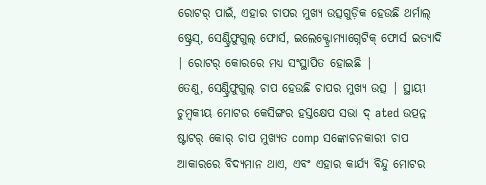ରୋଟର୍ ପାଇଁ, ଏହାର ଚାପର ମୁଖ୍ୟ ଉତ୍ସଗୁଡ଼ିକ ହେଉଛି ଥର୍ମାଲ୍ ଷ୍ଟ୍ରେସ୍, ସେଣ୍ଟ୍ରିଫୁଗୁଲ୍ ଫୋର୍ସ, ଇଲେକ୍ଟ୍ରୋମ୍ୟାଗ୍ନେଟିକ୍ ଫୋର୍ସ ଇତ୍ୟାଦି | ରୋଟର୍ କୋରରେ ମଧ୍ୟ ସଂସ୍ଥାପିତ ହୋଇଛି |
ତେଣୁ, ସେଣ୍ଟ୍ରିଫୁଗୁଲ୍ ଚାପ ହେଉଛି ଚାପର ମୁଖ୍ୟ ଉତ୍ସ | ସ୍ଥାୟୀ ଚୁମ୍ବକୀୟ ମୋଟର କେସିଙ୍ଗର ହସ୍ତକ୍ଷେପ ସଭା ଦ୍ ated ଉତ୍ପନ୍ନ ଷ୍ଟାଟର୍ କୋର୍ ଚାପ ମୁଖ୍ୟତ comp ସଙ୍କୋଚନକାରୀ ଚାପ ଆକାରରେ ବିଦ୍ୟମାନ ଥାଏ, ଏବଂ ଏହାର କାର୍ଯ୍ୟ ବିନ୍ଦୁ ମୋଟର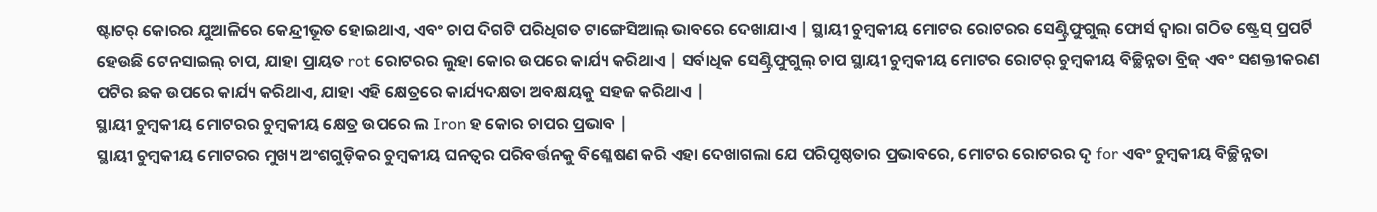ଷ୍ଟାଟର୍ କୋରର ଯୁଆଳିରେ କେନ୍ଦ୍ରୀଭୂତ ହୋଇଥାଏ, ଏବଂ ଚାପ ଦିଗଟି ପରିଧିଗତ ଟାଙ୍ଗେସିଆଲ୍ ଭାବରେ ଦେଖାଯାଏ | ସ୍ଥାୟୀ ଚୁମ୍ବକୀୟ ମୋଟର ରୋଟରର ସେଣ୍ଟ୍ରିଫୁଗୁଲ୍ ଫୋର୍ସ ଦ୍ୱାରା ଗଠିତ ଷ୍ଟ୍ରେସ୍ ପ୍ରପର୍ଟି ହେଉଛି ଟେନସାଇଲ୍ ଚାପ, ଯାହା ପ୍ରାୟତ rot ରୋଟରର ଲୁହା କୋର ଉପରେ କାର୍ଯ୍ୟ କରିଥାଏ | ସର୍ବାଧିକ ସେଣ୍ଟ୍ରିଫୁଗୁଲ୍ ଚାପ ସ୍ଥାୟୀ ଚୁମ୍ବକୀୟ ମୋଟର ରୋଟର୍ ଚୁମ୍ବକୀୟ ବିଚ୍ଛିନ୍ନତା ବ୍ରିଜ୍ ଏବଂ ସଶକ୍ତୀକରଣ ପଟିର ଛକ ଉପରେ କାର୍ଯ୍ୟ କରିଥାଏ, ଯାହା ଏହି କ୍ଷେତ୍ରରେ କାର୍ଯ୍ୟଦକ୍ଷତା ଅବକ୍ଷୟକୁ ସହଜ କରିଥାଏ |
ସ୍ଥାୟୀ ଚୁମ୍ବକୀୟ ମୋଟରର ଚୁମ୍ବକୀୟ କ୍ଷେତ୍ର ଉପରେ ଲ Iron ହ କୋର ଚାପର ପ୍ରଭାବ |
ସ୍ଥାୟୀ ଚୁମ୍ବକୀୟ ମୋଟରର ମୁଖ୍ୟ ଅଂଶଗୁଡ଼ିକର ଚୁମ୍ବକୀୟ ଘନତ୍ୱର ପରିବର୍ତ୍ତନକୁ ବିଶ୍ଳେଷଣ କରି ଏହା ଦେଖାଗଲା ଯେ ପରିପୃଷ୍ଠତାର ପ୍ରଭାବରେ, ମୋଟର ରୋଟରର ଦୃ for ଏବଂ ଚୁମ୍ବକୀୟ ବିଚ୍ଛିନ୍ନତା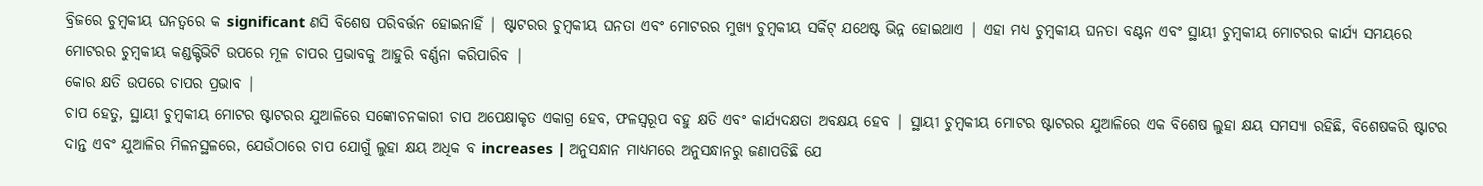ବ୍ରିଜରେ ଚୁମ୍ବକୀୟ ଘନତ୍ୱରେ କ significant ଣସି ବିଶେଷ ପରିବର୍ତ୍ତନ ହୋଇନାହିଁ | ଷ୍ଟାଟରର ଚୁମ୍ବକୀୟ ଘନତା ଏବଂ ମୋଟରର ମୁଖ୍ୟ ଚୁମ୍ବକୀୟ ସର୍କିଟ୍ ଯଥେଷ୍ଟ ଭିନ୍ନ ହୋଇଥାଏ | ଏହା ମଧ୍ୟ ଚୁମ୍ବକୀୟ ଘନତା ବଣ୍ଟନ ଏବଂ ସ୍ଥାୟୀ ଚୁମ୍ବକୀୟ ମୋଟରର କାର୍ଯ୍ୟ ସମୟରେ ମୋଟରର ଚୁମ୍ବକୀୟ କଣ୍ଡକ୍ଟିଭିଟି ଉପରେ ମୂଳ ଚାପର ପ୍ରଭାବକୁ ଆହୁରି ବର୍ଣ୍ଣନା କରିପାରିବ |
କୋର କ୍ଷତି ଉପରେ ଚାପର ପ୍ରଭାବ |
ଚାପ ହେତୁ, ସ୍ଥାୟୀ ଚୁମ୍ବକୀୟ ମୋଟର ଷ୍ଟାଟରର ଯୁଆଳିରେ ସଙ୍କୋଚନକାରୀ ଚାପ ଅପେକ୍ଷାକୃତ ଏକାଗ୍ର ହେବ, ଫଳସ୍ୱରୂପ ବହୁ କ୍ଷତି ଏବଂ କାର୍ଯ୍ୟଦକ୍ଷତା ଅବକ୍ଷୟ ହେବ | ସ୍ଥାୟୀ ଚୁମ୍ବକୀୟ ମୋଟର ଷ୍ଟାଟରର ଯୁଆଳିରେ ଏକ ବିଶେଷ ଲୁହା କ୍ଷୟ ସମସ୍ୟା ରହିଛି, ବିଶେଷକରି ଷ୍ଟାଟର ଦାନ୍ତ ଏବଂ ଯୁଆଳିର ମିଳନସ୍ଥଳରେ, ଯେଉଁଠାରେ ଚାପ ଯୋଗୁଁ ଲୁହା କ୍ଷୟ ଅଧିକ ବ increases | ଅନୁସନ୍ଧାନ ମାଧ୍ୟମରେ ଅନୁସନ୍ଧାନରୁ ଜଣାପଡିଛି ଯେ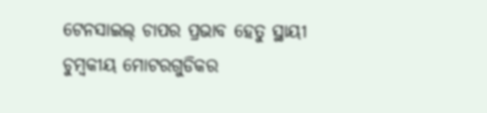ଟେନସାଇଲ୍ ଚାପର ପ୍ରଭାବ ହେତୁ ସ୍ଥାୟୀ ଚୁମ୍ବକୀୟ ମୋଟରଗୁଡିକର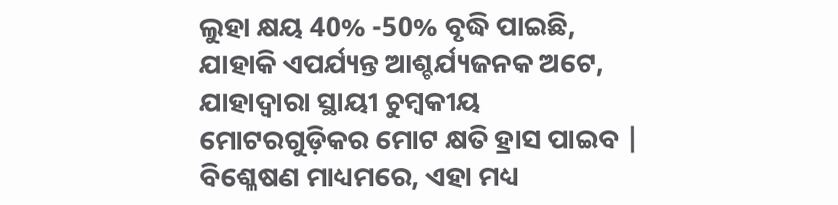ଲୁହା କ୍ଷୟ 40% -50% ବୃଦ୍ଧି ପାଇଛି, ଯାହାକି ଏପର୍ଯ୍ୟନ୍ତ ଆଶ୍ଚର୍ଯ୍ୟଜନକ ଅଟେ, ଯାହାଦ୍ୱାରା ସ୍ଥାୟୀ ଚୁମ୍ବକୀୟ ମୋଟରଗୁଡ଼ିକର ମୋଟ କ୍ଷତି ହ୍ରାସ ପାଇବ | ବିଶ୍ଳେଷଣ ମାଧ୍ୟମରେ, ଏହା ମଧ୍ୟ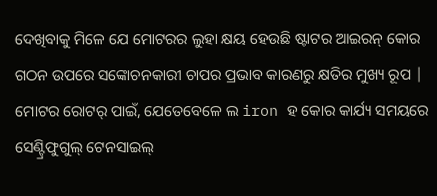ଦେଖିବାକୁ ମିଳେ ଯେ ମୋଟରର ଲୁହା କ୍ଷୟ ହେଉଛି ଷ୍ଟାଟର ଆଇରନ୍ କୋର ଗଠନ ଉପରେ ସଙ୍କୋଚନକାରୀ ଚାପର ପ୍ରଭାବ କାରଣରୁ କ୍ଷତିର ମୁଖ୍ୟ ରୂପ | ମୋଟର ରୋଟର୍ ପାଇଁ, ଯେତେବେଳେ ଲ iron ହ କୋର କାର୍ଯ୍ୟ ସମୟରେ ସେଣ୍ଟ୍ରିଫୁଗୁଲ୍ ଟେନସାଇଲ୍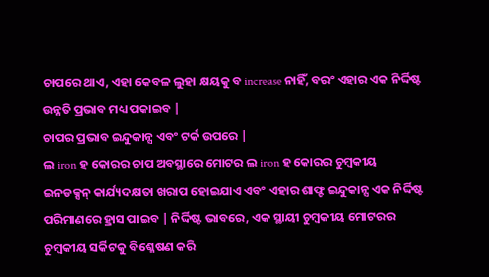ଚାପରେ ଥାଏ, ଏହା କେବଳ ଲୁହା କ୍ଷୟକୁ ବ increase ନାହିଁ, ବରଂ ଏହାର ଏକ ନିର୍ଦ୍ଦିଷ୍ଟ ଉନ୍ନତି ପ୍ରଭାବ ମଧ୍ୟ ପକାଇବ |
ଚାପର ପ୍ରଭାବ ଇନ୍ଦୁକାନ୍ସ ଏବଂ ଟର୍କ ଉପରେ |
ଲ iron ହ କୋରର ଚାପ ଅବସ୍ଥାରେ ମୋଟର ଲ iron ହ କୋରର ଚୁମ୍ବକୀୟ ଇନଡକ୍ସନ୍ କାର୍ଯ୍ୟଦକ୍ଷତା ଖରାପ ହୋଇଯାଏ ଏବଂ ଏହାର ଶାଫ୍ଟ ଇନ୍ଦୁକାନ୍ସ ଏକ ନିର୍ଦ୍ଦିଷ୍ଟ ପରିମାଣରେ ହ୍ରାସ ପାଇବ | ନିର୍ଦ୍ଦିଷ୍ଟ ଭାବରେ, ଏକ ସ୍ଥାୟୀ ଚୁମ୍ବକୀୟ ମୋଟରର ଚୁମ୍ବକୀୟ ସର୍କିଟକୁ ବିଶ୍ଳେଷଣ କରି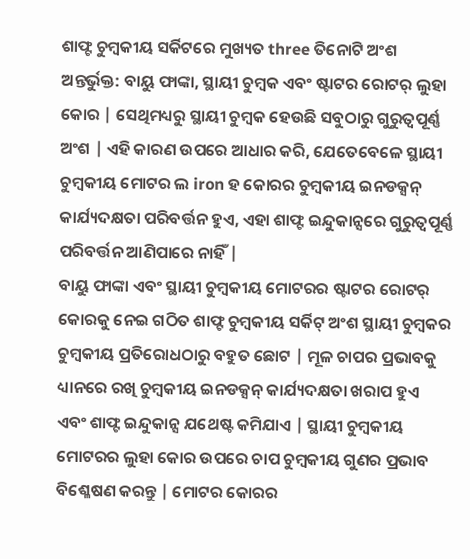ଶାଫ୍ଟ ଚୁମ୍ବକୀୟ ସର୍କିଟରେ ମୁଖ୍ୟତ three ତିନୋଟି ଅଂଶ ଅନ୍ତର୍ଭୁକ୍ତ: ବାୟୁ ଫାଙ୍କା, ସ୍ଥାୟୀ ଚୁମ୍ବକ ଏବଂ ଷ୍ଟାଟର ରୋଟର୍ ଲୁହା କୋର | ସେଥିମଧ୍ୟରୁ ସ୍ଥାୟୀ ଚୁମ୍ବକ ହେଉଛି ସବୁଠାରୁ ଗୁରୁତ୍ୱପୂର୍ଣ୍ଣ ଅଂଶ | ଏହି କାରଣ ଉପରେ ଆଧାର କରି, ଯେତେବେଳେ ସ୍ଥାୟୀ ଚୁମ୍ବକୀୟ ମୋଟର ଲ iron ହ କୋରର ଚୁମ୍ବକୀୟ ଇନଡକ୍ସନ୍ କାର୍ଯ୍ୟଦକ୍ଷତା ପରିବର୍ତ୍ତନ ହୁଏ, ଏହା ଶାଫ୍ଟ ଇନ୍ଦୁକାନ୍ସରେ ଗୁରୁତ୍ୱପୂର୍ଣ୍ଣ ପରିବର୍ତ୍ତନ ଆଣିପାରେ ନାହିଁ |
ବାୟୁ ଫାଙ୍କା ଏବଂ ସ୍ଥାୟୀ ଚୁମ୍ବକୀୟ ମୋଟରର ଷ୍ଟାଟର ରୋଟର୍ କୋରକୁ ନେଇ ଗଠିତ ଶାଫ୍ଟ ଚୁମ୍ବକୀୟ ସର୍କିଟ୍ ଅଂଶ ସ୍ଥାୟୀ ଚୁମ୍ବକର ଚୁମ୍ବକୀୟ ପ୍ରତିରୋଧଠାରୁ ବହୁତ ଛୋଟ | ମୂଳ ଚାପର ପ୍ରଭାବକୁ ଧ୍ୟାନରେ ରଖି ଚୁମ୍ବକୀୟ ଇନଡକ୍ସନ୍ କାର୍ଯ୍ୟଦକ୍ଷତା ଖରାପ ହୁଏ ଏବଂ ଶାଫ୍ଟ ଇନ୍ଦୁକାନ୍ସ ଯଥେଷ୍ଟ କମିଯାଏ | ସ୍ଥାୟୀ ଚୁମ୍ବକୀୟ ମୋଟରର ଲୁହା କୋର ଉପରେ ଚାପ ଚୁମ୍ବକୀୟ ଗୁଣର ପ୍ରଭାବ ବିଶ୍ଳେଷଣ କରନ୍ତୁ | ମୋଟର କୋରର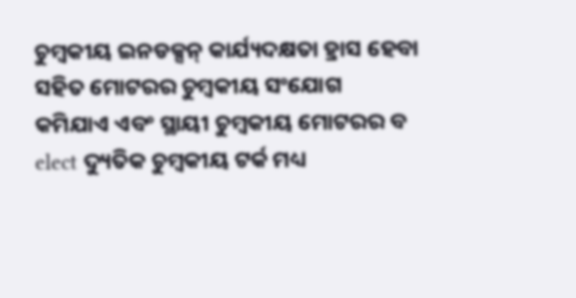ଚୁମ୍ବକୀୟ ଇନଡକ୍ସନ୍ କାର୍ଯ୍ୟଦକ୍ଷତା ହ୍ରାସ ହେବା ସହିତ ମୋଟରର ଚୁମ୍ବକୀୟ ସଂଯୋଗ କମିଯାଏ ଏବଂ ସ୍ଥାୟୀ ଚୁମ୍ବକୀୟ ମୋଟରର ବ elect ଦ୍ୟୁତିକ ଚୁମ୍ବକୀୟ ଟର୍କ ମଧ୍ୟ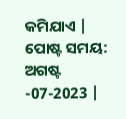କମିଯାଏ |
ପୋଷ୍ଟ ସମୟ: ଅଗଷ୍ଟ -07-2023 |